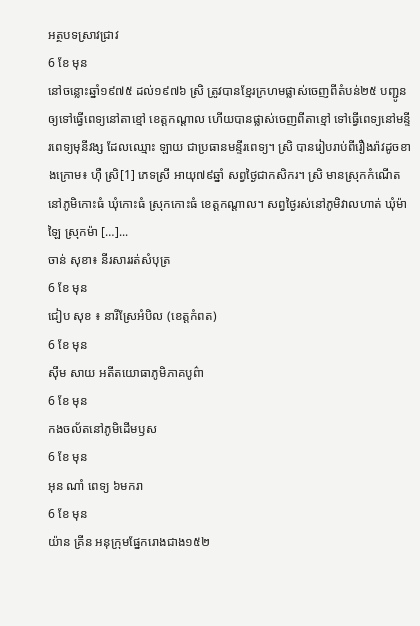អត្ថបទស្រាវជ្រាវ
6 ខែ មុន
នៅចន្លោះឆ្នាំ១៩៧៥ ដល់១៩៧៦ ស្រិ ត្រូវបានខ្មែរក្រហមផ្លាស់ចេញពីតំបន់២៥ បញ្ជូនឲ្យទៅធ្វើពេទ្យនៅតាខ្មៅ ខេត្តកណ្ដាល ហើយបានផ្លាស់ចេញពីតាខ្មៅ ទៅធ្វើពេទ្យនៅមន្ទីរពេទ្យមុនីវង្ស ដែលឈ្មោះ ឡាយ ជាប្រធានមន្ទីរពេទ្យ។ ស្រិ បានរៀបរាប់ពីរឿងរ៉ាវដូចខាងក្រោម៖ ហ៊ឺ ស្រិ[1] ភេទស្រី អាយុ៧៩ឆ្នាំ សព្វថ្ងៃជាកសិករ។ ស្រិ មានស្រុកកំណើតនៅភូមិកោះធំ ឃុំកោះធំ ស្រុកកោះធំ ខេត្តកណ្ដាល។ សព្វថ្ងៃរស់នៅភូមិវាលហាត់ ឃុំម៉ាឡៃ ស្រុកម៉ា […]...
ចាន់ សុខា៖ នីរសាររត់សំបុត្រ
6 ខែ មុន
ជៀប សុខ ៖ នារីស្រែអំបិល (ខេត្តកំពត)
6 ខែ មុន
ស៊ឹម សាយ អតីតយោធាភូមិភាគបូព៌ា
6 ខែ មុន
កងចល័តនៅភូមិដើមឫស
6 ខែ មុន
អុន ណាំ ពេទ្យ ៦មករា
6 ខែ មុន
យ៉ាន គ្រីន អនុក្រុមផ្នែករោងជាង១៥២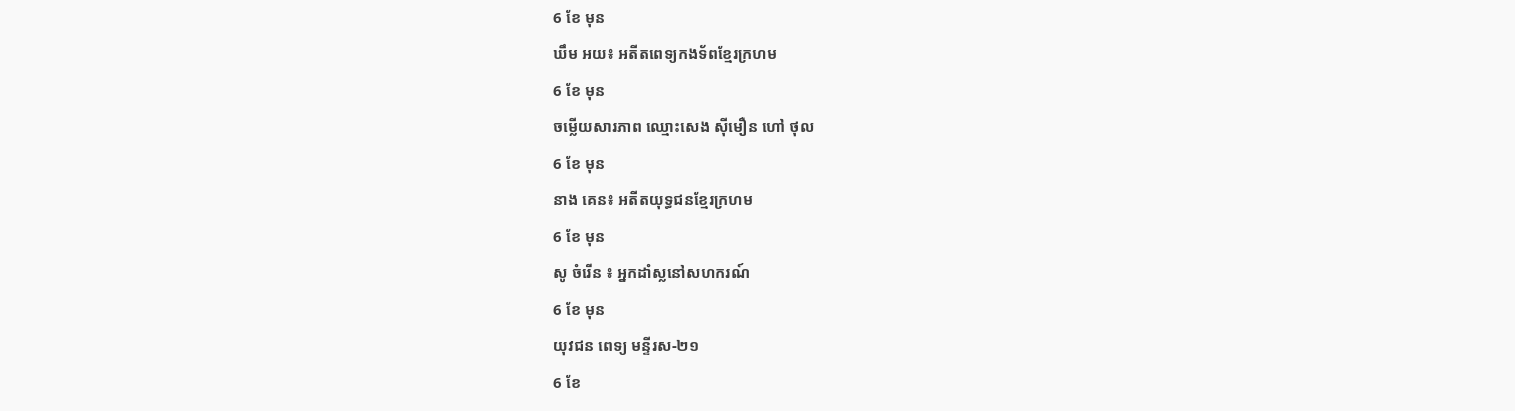6 ខែ មុន
ឃឹម អយ៖ អតីតពេទ្យកងទ័ពខ្មែរក្រហម
6 ខែ មុន
ចម្លើយសារភាព ឈ្មោះសេង ស៊ីមឿន ហៅ ថុល
6 ខែ មុន
នាង គេន៖ អតីតយុទ្ធជនខ្មែរក្រហម
6 ខែ មុន
សូ ចំរើន ៖ អ្នកដាំស្លនៅសហករណ៍
6 ខែ មុន
យុវជន ពេទ្យ មន្ទីរស-២១
6 ខែ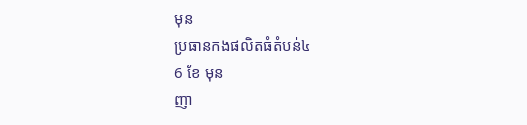មុន
ប្រធានកងផលិតធំតំបន់៤
6 ខែ មុន
ញា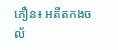ភឿន៖ អតីតកងចល័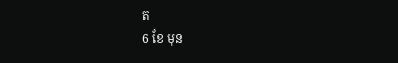ត
6 ខែ មុន